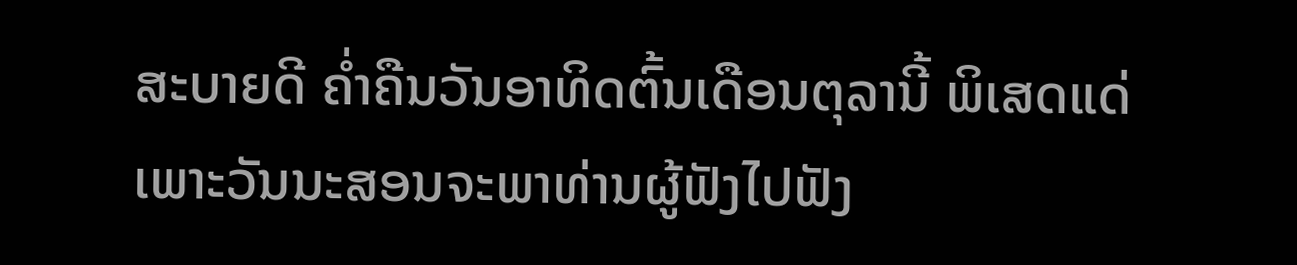ສະບາຍດີ ຄໍ່າຄືນວັນອາທິດຕົ້ນເດືອນຕຸລານີ້ ພິເສດແດ່
ເພາະວັນນະສອນຈະພາທ່ານຜູ້ຟັງໄປຟັງ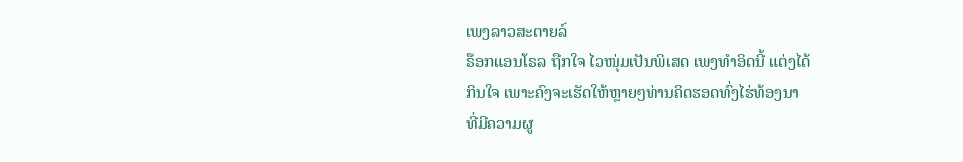ເພງລາວສະຕາຍລ໌
ຣ໊ອກແອນໂຣລ ຖືກໃຈ ໄວໜຸ່ມເປັນພິເສດ ເພງທໍາອິດນີ້ ແຕ່ງໄດ້
ກິນໃຈ ເພາະຄົງຈະເຮັດໃຫ້ຫຼາຍໆທ່ານຄິດຮອດທົ່ງໄຮ່ທ້ອງນາ
ທີ່ມີຄວາມຜູ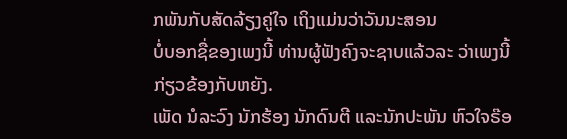ກພັນກັບສັດລ້ຽງຄູ່ໃຈ ເຖິງແມ່ນວ່າວັນນະສອນ
ບໍ່ບອກຊື່ຂອງເພງນີ້ ທ່ານຜູ້ຟັງຄົງຈະຊາບແລ້ວລະ ວ່າເພງນີ້
ກ່ຽວຂ້ອງກັບຫຍັງ.
ເພັດ ນໍລະວົງ ນັກຮ້ອງ ນັກດົນຕີ ແລະນັກປະພັນ ຫົວໃຈຣ໊ອ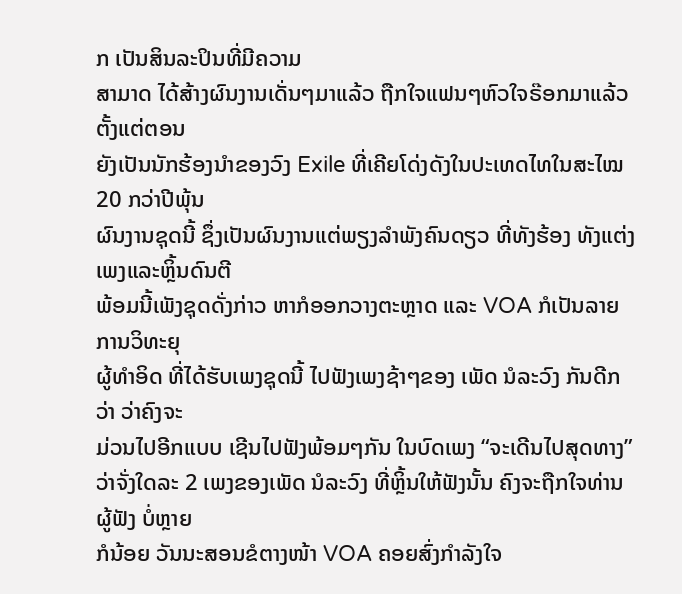ກ ເປັນສິນລະປິນທີ່ມີຄວາມ
ສາມາດ ໄດ້ສ້າງຜົນງານເດັ່ນໆມາແລ້ວ ຖືກໃຈແຟນໆຫົວໃຈຣ໊ອກມາແລ້ວຕັ້ງແຕ່ຕອນ
ຍັງເປັນນັກຮ້ອງນໍາຂອງວົງ Exile ທີ່ເຄີຍໂດ່ງດັງໃນປະເທດໄທໃນສະໄໝ 20 ກວ່າປີພຸ້ນ
ຜົນງານຊຸດນີ້ ຊຶ່ງເປັນຜົນງານແຕ່ພຽງລໍາພັງຄົນດຽວ ທີ່ທັງຮ້ອງ ທັງແຕ່ງເພງແລະຫຼິ້ນດົນຕີ
ພ້ອມນີ້ເພັງຊຸດດັ່ງກ່າວ ຫາກໍອອກວາງຕະຫຼາດ ແລະ VOA ກໍເປັນລາຍການວິທະຍຸ
ຜູ້ທໍາອິດ ທີ່ໄດ້ຮັບເພງຊຸດນີ້ ໄປຟັງເພງຊ້າໆຂອງ ເພັດ ນໍລະວົງ ກັນດີກວ່າ ວ່າຄົງຈະ
ມ່ວນໄປອີກແບບ ເຊີນໄປຟັງພ້ອມໆກັນ ໃນບົດເພງ “ຈະເດີນໄປສຸດທາງ”
ວ່າຈັ່ງໃດລະ 2 ເພງຂອງເພັດ ນໍລະວົງ ທີ່ຫຼິ້ນໃຫ້ຟັງນັ້ນ ຄົງຈະຖືກໃຈທ່ານຜູ້ຟັງ ບໍ່ຫຼາຍ
ກໍນ້ອຍ ວັນນະສອນຂໍຕາງໜ້າ VOA ຄອຍສົ່ງກໍາລັງໃຈ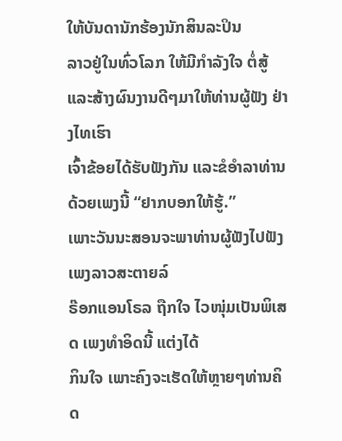ໃຫ້ບັນດານັກຮ້ອງນັກສິນລະປິນ
ລາວຢູ່ໃນທົ່ວໂລກ ໃຫ້ມີກໍາລັງໃຈ ຕໍ່ສູ້ແລະສ້າງຜົນງານດີໆມາໃຫ້ທ່ານຜູ້ຟັງ ຢ່າງໄທເຮົາ
ເຈົ້າຂ້ອຍໄດ້ຮັບຟັງກັນ ແລະຂໍອໍາລາທ່ານດ້ວຍເພງນີ້ “ຢາກບອກໃຫ້ຮູ້.”
ເພາະວັນນະສອນຈະພາທ່ານຜູ້ຟັງໄປຟັງເພງລາວສະຕາຍລ໌
ຣ໊ອກແອນໂຣລ ຖືກໃຈ ໄວໜຸ່ມເປັນພິເສດ ເພງທໍາອິດນີ້ ແຕ່ງໄດ້
ກິນໃຈ ເພາະຄົງຈະເຮັດໃຫ້ຫຼາຍໆທ່ານຄິດ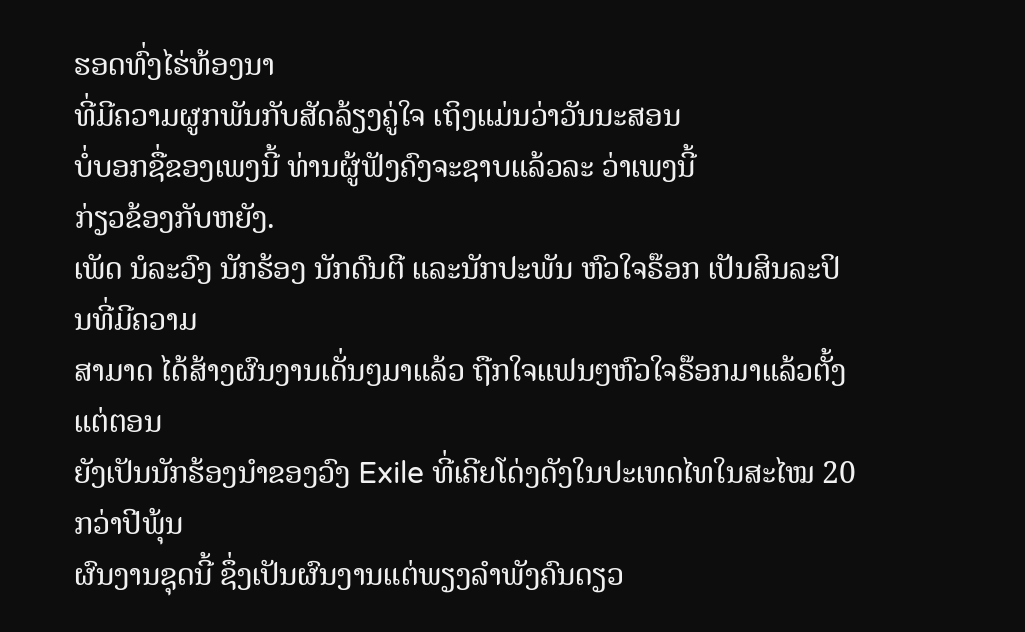ຮອດທົ່ງໄຮ່ທ້ອງນາ
ທີ່ມີຄວາມຜູກພັນກັບສັດລ້ຽງຄູ່ໃຈ ເຖິງແມ່ນວ່າວັນນະສອນ
ບໍ່ບອກຊື່ຂອງເພງນີ້ ທ່ານຜູ້ຟັງຄົງຈະຊາບແລ້ວລະ ວ່າເພງນີ້
ກ່ຽວຂ້ອງກັບຫຍັງ.
ເພັດ ນໍລະວົງ ນັກຮ້ອງ ນັກດົນຕີ ແລະນັກປະພັນ ຫົວໃຈຣ໊ອກ ເປັນສິນລະປິນທີ່ມີຄວາມ
ສາມາດ ໄດ້ສ້າງຜົນງານເດັ່ນໆມາແລ້ວ ຖືກໃຈແຟນໆຫົວໃຈຣ໊ອກມາແລ້ວຕັ້ງແຕ່ຕອນ
ຍັງເປັນນັກຮ້ອງນໍາຂອງວົງ Exile ທີ່ເຄີຍໂດ່ງດັງໃນປະເທດໄທໃນສະໄໝ 20 ກວ່າປີພຸ້ນ
ຜົນງານຊຸດນີ້ ຊຶ່ງເປັນຜົນງານແຕ່ພຽງລໍາພັງຄົນດຽວ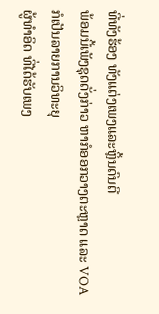ທີ່ທັງຮ້ອງ ທັງແຕ່ງເພງແລະຫຼິ້ນດົນຕີ
ພ້ອມນີ້ເພັງຊຸດດັ່ງກ່າວ ຫາກໍອອກວາງຕະຫຼາດ ແລະ VOA ກໍເປັນລາຍການວິທະຍຸ
ຜູ້ທໍາອິດ ທີ່ໄດ້ຮັບເພງ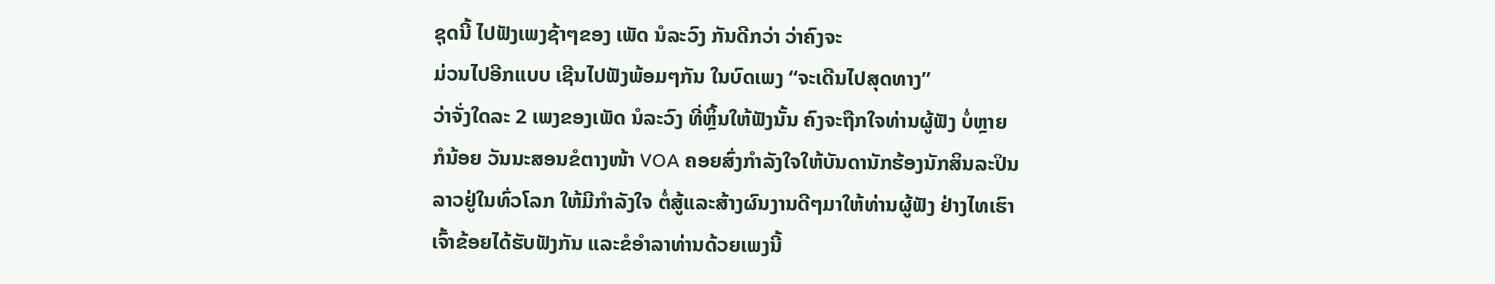ຊຸດນີ້ ໄປຟັງເພງຊ້າໆຂອງ ເພັດ ນໍລະວົງ ກັນດີກວ່າ ວ່າຄົງຈະ
ມ່ວນໄປອີກແບບ ເຊີນໄປຟັງພ້ອມໆກັນ ໃນບົດເພງ “ຈະເດີນໄປສຸດທາງ”
ວ່າຈັ່ງໃດລະ 2 ເພງຂອງເພັດ ນໍລະວົງ ທີ່ຫຼິ້ນໃຫ້ຟັງນັ້ນ ຄົງຈະຖືກໃຈທ່ານຜູ້ຟັງ ບໍ່ຫຼາຍ
ກໍນ້ອຍ ວັນນະສອນຂໍຕາງໜ້າ VOA ຄອຍສົ່ງກໍາລັງໃຈໃຫ້ບັນດານັກຮ້ອງນັກສິນລະປິນ
ລາວຢູ່ໃນທົ່ວໂລກ ໃຫ້ມີກໍາລັງໃຈ ຕໍ່ສູ້ແລະສ້າງຜົນງານດີໆມາໃຫ້ທ່ານຜູ້ຟັງ ຢ່າງໄທເຮົາ
ເຈົ້າຂ້ອຍໄດ້ຮັບຟັງກັນ ແລະຂໍອໍາລາທ່ານດ້ວຍເພງນີ້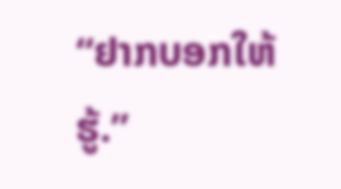“ຢາກບອກໃຫ້ຮູ້.”